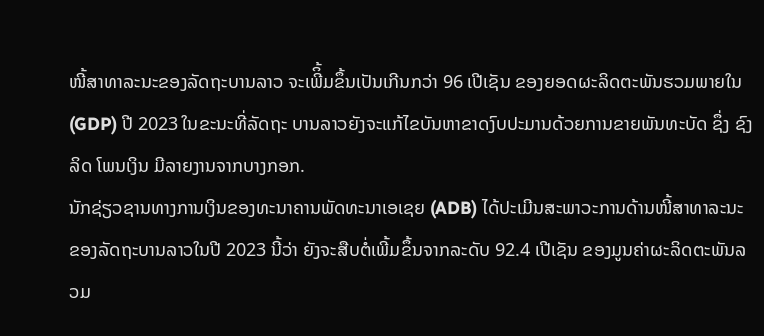ໜີ້ສາທາລະນະຂອງລັດຖະບານລາວ ຈະເພີິ້ມຂຶ້ນເປັນເກີນກວ່າ 96 ເປີເຊັນ ຂອງຍອດຜະລິດຕະພັນຮວມພາຍໃນ (GDP) ປີ 2023 ໃນຂະນະທີ່ລັດຖະ ບານລາວຍັງຈະແກ້ໄຂບັນຫາຂາດງົບປະມານດ້ວຍການຂາຍພັນທະບັດ ຊຶ່ງ ຊົງລິດ ໂພນເງິນ ມີລາຍງານຈາກບາງກອກ.
ນັກຊ່ຽວຊານທາງການເງິນຂອງທະນາຄານພັດທະນາເອເຊຍ (ADB) ໄດ້ປະເມີນສະພາວະການດ້ານໜີ້ສາທາລະນະ ຂອງລັດຖະບານລາວໃນປີ 2023 ນີ້ວ່າ ຍັງຈະສືບຕໍ່ເພີ້ມຂຶ້ນຈາກລະດັບ 92.4 ເປີເຊັນ ຂອງມູນຄ່າຜະລິດຕະພັນລວມ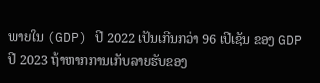ພາຍໃນ (GDP) ປີ 2022 ເປັນເກີນກວ່າ 96 ເປີເຊັນ ຂອງ GDP ປີ 2023 ຖ້າຫາກການເກັບລາຍຮັບຂອງ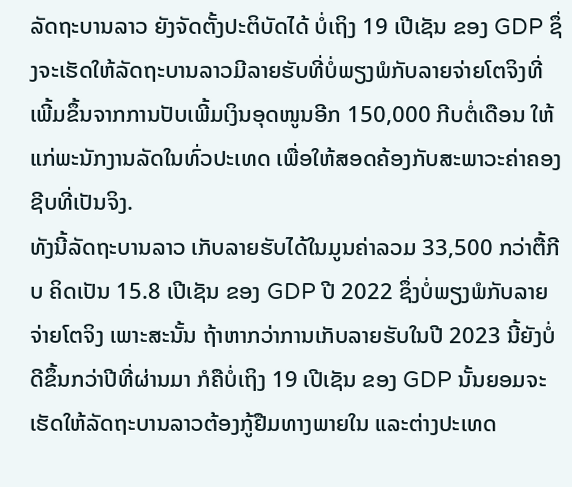ລັດຖະບານລາວ ຍັງຈັດຕັ້ງປະຕິບັດໄດ້ ບໍ່ເຖິງ 19 ເປີເຊັນ ຂອງ GDP ຊຶ່ງຈະເຮັດໃຫ້ລັດຖະບານລາວມີລາຍຮັບທີ່ບໍ່ພຽງພໍກັບລາຍຈ່າຍໂຕຈິງທີ່ເພີ້ມຂຶ້ນຈາກການປັບເພີ້ມເງິນອຸດໜູນອີກ 150,000 ກີບຕໍ່ເດືອນ ໃຫ້ແກ່ພະນັກງານລັດໃນທົ່ວປະເທດ ເພື່ອໃຫ້ສອດຄ້ອງກັບສະພາວະຄ່າຄອງຊີບທີ່ເປັນຈິງ.
ທັງນີ້ລັດຖະບານລາວ ເກັບລາຍຮັບໄດ້ໃນມູນຄ່າລວມ 33,500 ກວ່າຕື້ກີບ ຄິດເປັນ 15.8 ເປີເຊັນ ຂອງ GDP ປີ 2022 ຊຶ່ງບໍ່ພຽງພໍກັບລາຍຈ່າຍໂຕຈິງ ເພາະສະນັ້ນ ຖ້າຫາກວ່າການເກັບລາຍຮັບໃນປີ 2023 ນີ້ຍັງບໍ່ດີຂຶ້ນກວ່າປີທີ່ຜ່ານມາ ກໍຄືບໍ່ເຖິງ 19 ເປີເຊັນ ຂອງ GDP ນັ້ນຍອມຈະເຮັດໃຫ້ລັດຖະບານລາວຕ້ອງກູ້ຢືມທາງພາຍໃນ ແລະຕ່າງປະເທດ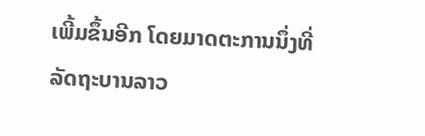ເພີ້ມຂຶ້ນອີກ ໂດຍມາດຕະການນຶ່ງທີ່ລັດຖະບານລາວ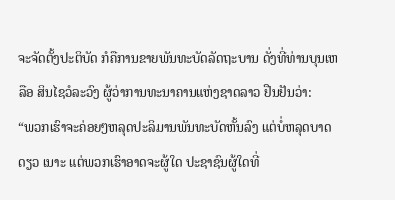ຈະຈັດຕັ້ງປະຕິບັດ ກໍຄືການຂາຍພັນທະບັດລັດຖະບານ ດັ່ງທີ່ທ່ານບຸນເຫລືອ ສິນໄຊວໍລະວົງ ຜູ້ວ່າການທະນາຄານແຫ່ງຊາດລາວ ຢືນຢັນວ່າ:
“ພວກເຮົາຈະຄ່ອຍໆຫລຸດປະລິມານພັນທະບັດຫັ້ນລົງ ແຕ່ບໍ່ຫລຸດບາດດຽວ ເນາະ ແຕ່ພວກເຮົາອາດຈະຜູ້ໃດ ປະຊາຊົນຜູ້ໃດທີ່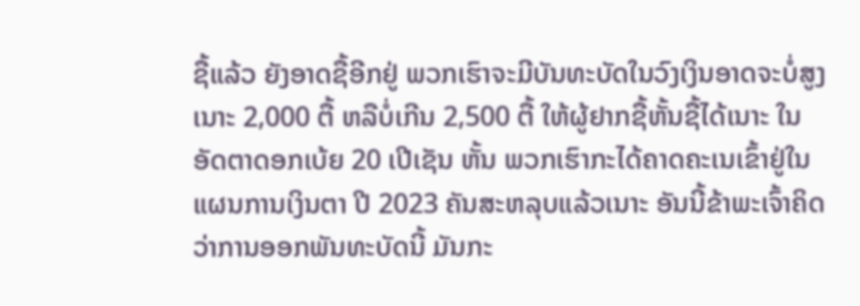ຊື້ແລ້ວ ຍັງອາດຊື້ອີກຢູ່ ພວກເຮົາຈະມີບັນທະບັດໃນວົງເງິນອາດຈະບໍ່ສູງເນາະ 2,000 ຕື້ ຫລືບໍ່ເກີນ 2,500 ຕື້ ໃຫ້ຜູ້ຢາກຊື້ຫັ້ນຊື້ໄດ້ເນາະ ໃນອັດຕາດອກເບ້ຍ 20 ເປີເຊັນ ຫັ້ນ ພວກເຮົາກະໄດ້ຄາດຄະເນເຂົ້າຢູ່ໃນແຜນການເງິນຕາ ປີ 2023 ຄັນສະຫລຸບແລ້ວເນາະ ອັນນີ້ຂ້າພະເຈົ້າຄິດວ່າການອອກພັນທະບັດນີ້ ມັນກະ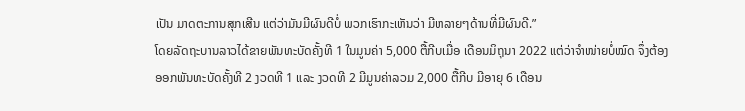ເປັນ ມາດຕະການສຸກເສີນ ແຕ່ວ່າມັນມີຜົນດີບໍ່ ພວກເຮົາກະເຫັນວ່າ ມີຫລາຍໆດ້ານທີ່ມີຜົນດີ.”
ໂດຍລັດຖະບານລາວໄດ້ຂາຍພັນທະບັດຄັ້ງທີ 1 ໃນມູນຄ່າ 5,000 ຕື້ກີບເມື່ອ ເດືອນມິຖຸນາ 2022 ແຕ່ວ່າຈຳໜ່າຍບໍ່ໝົດ ຈຶ່ງຕ້ອງອອກພັນທະບັດຄັ້ງທີ 2 ງວດທີ 1 ແລະ ງວດທີ 2 ມີມູນຄ່າລວມ 2,000 ຕື້ກີບ ມີອາຍຸ 6 ເດືອນ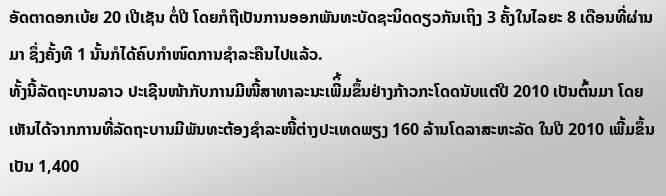ອັດຕາດອກເບ້ຍ 20 ເປີເຊັນ ຕໍ່ປີ ໂດຍກໍຖືເປັນການອອກພັນທະບັດຊະນິດດຽວກັນເຖິງ 3 ຄັ້ງໃນໄລຍະ 8 ເດືອນທີ່ຜ່ານມາ ຊຶ່ງຄັ້ງທີ 1 ນັ້ນກໍໄດ້ຄົບກຳໜົດການຊຳລະຄືນໄປແລ້ວ.
ທັ້ງນີ້ລັດຖະບານລາວ ປະເຊີນໜ້າກັບການມີໜີ້ສາທາລະນະເພີິ້ມຂຶ້ນຢ່າງກ້າວກະໂດດນັບແຕ່ປີ 2010 ເປັນຕົ້ນມາ ໂດຍເຫັນໄດ້ຈາກການທີ່ລັດຖະບານມີພັນທະຕ້ອງຊຳລະໜີ້ຕ່າງປະເທດພຽງ 160 ລ້ານໂດລາສະຫະລັດ ໃນປີ 2010 ເພີ້ມຂຶ້ນເປັນ 1,400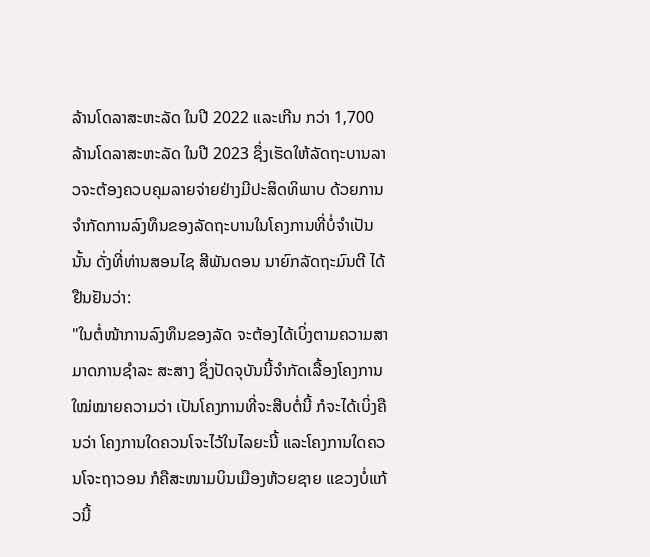ລ້ານໂດລາສະຫະລັດ ໃນປີ 2022 ແລະເກີນ ກວ່າ 1,700 ລ້ານໂດລາສະຫະລັດ ໃນປີ 2023 ຊຶ່ງເຮັດໃຫ້ລັດຖະບານລາວຈະຕ້ອງຄວບຄຸມລາຍຈ່າຍຢ່າງມີປະສິດທິພາບ ດ້ວຍການຈຳກັດການລົງທຶນຂອງລັດຖະບານໃນໂຄງການທີ່ບໍ່ຈຳເປັນນັ້ນ ດັ່ງທີ່ທ່ານສອນໄຊ ສີພັນດອນ ນາຍົກລັດຖະມົນຕີ ໄດ້ຢືນຢັນວ່າ:
"ໃນຕໍ່ໜ້າການລົງທຶນຂອງລັດ ຈະຕ້ອງໄດ້ເບິ່ງຕາມຄວາມສາມາດການຊຳລະ ສະສາງ ຊຶ່ງປັດຈຸບັນນີ້ຈຳກັດເລື້ອງໂຄງການໃໝ່ໝາຍຄວາມວ່າ ເປັນໂຄງການທີ່ຈະສືບຕໍ່ນີ້ ກໍຈະໄດ້ເບິ່ງຄືນວ່າ ໂຄງການໃດຄວນໂຈະໄວ້ໃນໄລຍະນີ້ ແລະໂຄງການໃດຄວນໂຈະຖາວອນ ກໍຄືສະໜາມບິນເມືອງຫ້ວຍຊາຍ ແຂວງບໍ່ແກ້ວນີ້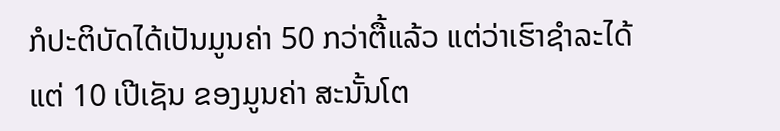ກໍປະຕິບັດໄດ້ເປັນມູນຄ່າ 50 ກວ່າຕື້ແລ້ວ ແຕ່ວ່າເຮົາຊຳລະໄດ້ແຕ່ 10 ເປີເຊັນ ຂອງມູນຄ່າ ສະນັ້ນໂຕ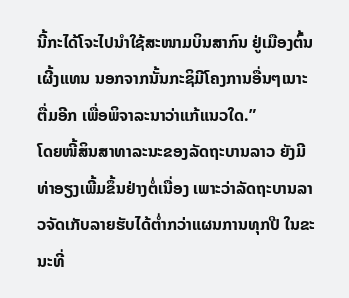ນີ້ກະໄດ້ໂຈະໄປນຳໃຊ້ສະໜາມບິນສາກົນ ຢູ່ເມືອງຕົ້ນເຜີ້ງແທນ ນອກຈາກນັ້ນກະຊິມີໂຄງການອື່ນໆເນາະຕື່ມອີກ ເພື່ອພິຈາລະນາວ່າແກ້ແນວໃດ.”
ໂດຍໜີ້ສິນສາທາລະນະຂອງລັດຖະບານລາວ ຍັງມີທ່າອຽງເພີ້ມຂຶ້ນຢ່າງຕໍ່ເນື່ອງ ເພາະວ່າລັດຖະບານລາວຈັດເກັບລາຍຮັບໄດ້ຕ່ຳກວ່າແຜນການທຸກປີ ໃນຂະນະທີ່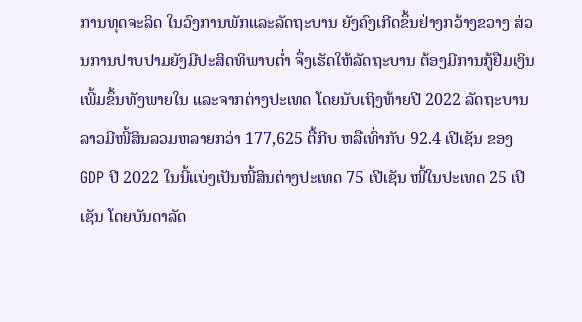ການທຸດຈະລິດ ໃນວົງການພັກແລະລັດຖະບານ ຍັງຄົງເກີດຂຶ້ນຢ່າງກວ້າງຂວາງ ສ່ວນການປາບປາມຍັງມີປະສິດທິພາບຕ່ຳ ຈຶ່ງເຮັດໃຫ້ລັດຖະບານ ຕ້ອງມີການກູ້ຢືມເງິນເພີ້ມຂຶ້ນທັງພາຍໃນ ແລະຈາກຕ່າງປະເທດ ໂດຍນັບເຖິງທ້າຍປີ 2022 ລັດຖະບານລາວມີໜີ້ສິນລວມຫລາຍກວ່າ 177,625 ຕື້ກີບ ຫລືເທົ່າກັບ 92.4 ເປີເຊັນ ຂອງ GDP ປີ 2022 ໃນນີ້ແບ່ງເປັນໜີ້ສິນຕ່າງປະເທດ 75 ເປີເຊັນ ໜີ້ໃນປະເທດ 25 ເປີເຊັນ ໂດຍບັນດາລັດ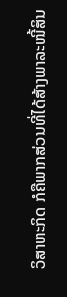ວິສາຫະກິດ ກໍຄືພາກສ່ວນທີ່ໄດ້ສ້າງພາລະໜີ້ສິນ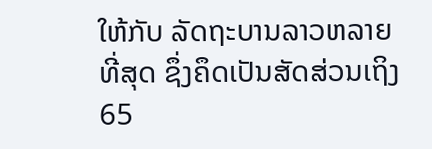ໃຫ້ກັບ ລັດຖະບານລາວຫລາຍທີ່ສຸດ ຊຶ່ງຄຶດເປັນສັດສ່ວນເຖິງ 65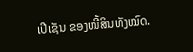ເປີເຊັນ ຂອງໜີ້ສິນທັງໝົດ.